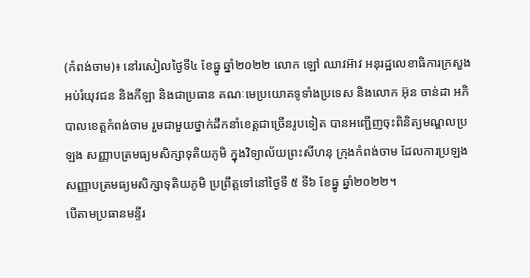(កំពង់ចាម)៖ នៅរសៀលថ្ងៃទី៤ ខែធ្នូ ឆ្នាំ២០២២ លោក ឡៅ ឈាវអ៊ាវ អនុរដ្ឋលេខាធិការក្រសួងអប់រំយុវជន និងកីឡា និងជាប្រធាន គណៈមេប្រយោគទូទាំងប្រទេស និងលោក អ៊ុន ចាន់ដា អភិបាលខេត្តកំពង់ចាម រួមជាមួយថ្នាក់ដឹកនាំខេត្តជាច្រើនរូបទៀត បានអញ្ជើញចុះពិនិត្យមណ្ឌលប្រឡង សញ្ញាបត្រមធ្យមសិក្សាទុតិយភូមិ ក្នុងវិទ្យាល័យព្រះសីហនុ ក្រុងកំពង់ចាម ដែលការប្រឡង សញ្ញាបត្រមធ្យមសិក្សាទុតិយភូមិ ប្រព្រឹត្តទៅនៅថ្ងៃទី ៥ ទី៦ ខែធ្នូ ឆ្នាំ២០២២។
បើតាមប្រធានមន្ទីរ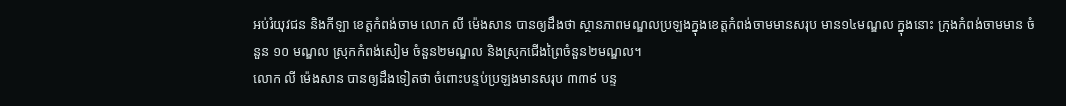អប់រំយុវជន និងកីឡា ខេត្តកំពង់ចាម លោក លី ម៉េងសាន បានឲ្យដឹងថា ស្ថានភាពមណ្ឌលប្រឡងក្នុងខេត្តកំពង់ចាមមានសរុប មាន១៤មណ្ឌល ក្នុងនោះ ក្រុងកំពង់ចាមមាន ចំនួន ១០ មណ្ឌល ស្រុកកំពង់សៀម ចំនួន២មណ្ឌល និងស្រុកជើងព្រៃចំនួន២មណ្ឌល។
លោក លី ម៉េងសាន បានឲ្យដឹងទៀតថា ចំពោះបន្ទប់ប្រឡងមានសរុប ៣៣៩ បន្ទ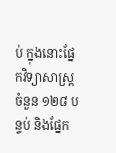ប់ ក្នុងនោះផ្នែកវិទ្យាសាស្រ្តចំនួន ១២៨ បន្ទប់ និងផ្នែក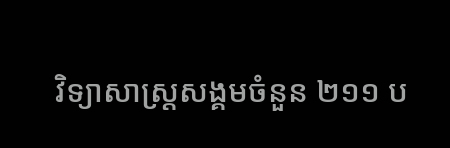វិទ្យាសាស្រ្តសង្គមចំនួន ២១១ ប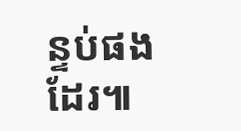ន្ទប់ផងដែរ៕